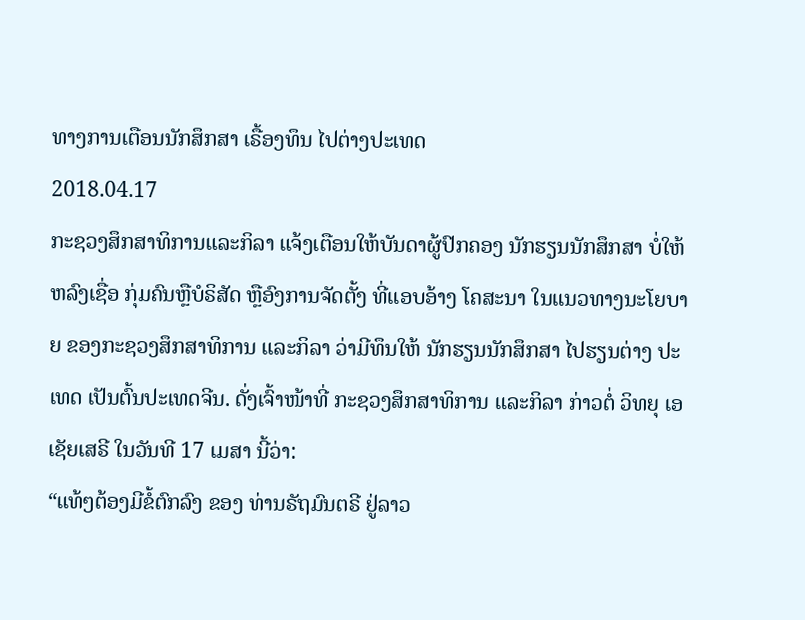ທາງການເຕືອນນັກສຶກສາ ເຣື້ອງທຶນ ໄປຕ່າງປະເທດ
2018.04.17
ກະຊວງສຶກສາທິການແລະກິລາ ແຈ້ງເຕືອນໃຫ້ບັນດາຜູ້ປົກຄອງ ນັກຮຽນນັກສຶກສາ ບໍ່ໃຫ້ຫລົງເຊື່ອ ກຸ່ມຄົນຫຼືບໍຣິສັດ ຫຼືອົງການຈັດຕັ້ງ ທີ່ແອບອ້າງ ໂຄສະນາ ໃນແນວທາງນະໂຍບາຍ ຂອງກະຊວງສຶກສາທິການ ແລະກິລາ ວ່າມີທຶນໃຫ້ ນັກຮຽນນັກສຶກສາ ໄປຮຽນຕ່າງ ປະເທດ ເປັນຕົ້ນປະເທດຈີນ. ດັ່ງເຈົ້າໜ້າທີ່ ກະຊວງສຶກສາທິການ ແລະກິລາ ກ່າວຕໍ່ ວິທຍຸ ເອເຊັຍເສຣີ ໃນວັນທີ 17 ເມສາ ນີ້ວ່າ:
“ແທ້ໆຕ້ອງມີຂໍ້ຕົກລົງ ຂອງ ທ່ານຣັຖມົນຕຣີ ຢູ່ລາວ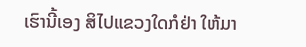ເຮົານີ້ເອງ ສິໄປແຂວງໃດກໍຢ່າ ໃຫ້ມາ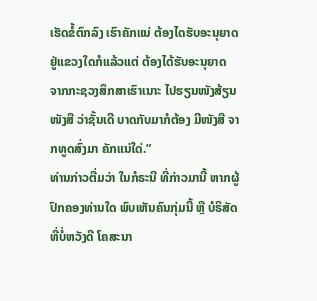ເຮັດຂໍ້ຕົກລົງ ເຮົາຄັກແນ່ ຕ້ອງໄດຮັບອະນຸຍາດ ຢູ່ແຂວງໃດກໍແລ້ວແຕ່ ຕ້ອງໄດ້ຮັບອະນຸຍາດ ຈາກກະຊວງສຶກສາເຮົາເນາະ ໄປຮຽນໜັງສ້ຽນໜັງສື ວ່າຊັ້ນເດີ ບາດກັບມາກໍຕ້ອງ ມີໜັງສື ຈາກທູດສົ່ງມາ ຄັກແນ່ໃດ່.”
ທ່ານກ່າວຕື່ມວ່າ ໃນກໍຣະນີ ທີ່ກ່າວມານີ້ ຫາກຜູ້ປົກຄອງທ່ານໃດ ພົບເຫັນຄົນກຸ່ມນີ້ ຫຼື ບໍຣິສັດ ທີ່ບໍ່ຫວັງດີ ໂຄສະນາ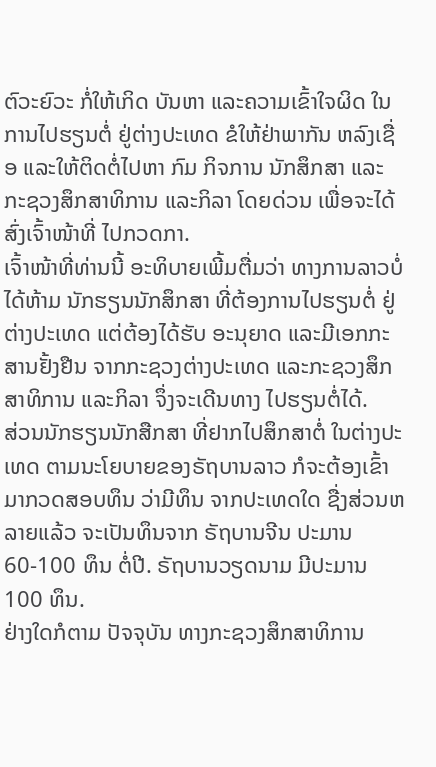ຕົວະຍົວະ ກໍ່ໃຫ້ເກິດ ບັນຫາ ແລະຄວາມເຂົ້າໃຈຜິດ ໃນການໄປຮຽນຕໍ່ ຢູ່ຕ່າງປະເທດ ຂໍໃຫ້ຢ່າພາກັນ ຫລົງເຊື່ອ ແລະໃຫ້ຕິດຕໍ່ໄປຫາ ກົມ ກິຈການ ນັກສຶກສາ ແລະກະຊວງສຶກສາທິການ ແລະກິລາ ໂດຍດ່ວນ ເພື່ອຈະໄດ້ ສົ່ງເຈົ້າໜ້າທີ່ ໄປກວດກາ.
ເຈົ້າໜ້າທີ່ທ່ານນີ້ ອະທິບາຍເພີ້ມຕື່ມວ່າ ທາງການລາວບໍ່ໄດ້ຫ້າມ ນັກຮຽນນັກສຶກສາ ທີ່ຕ້ອງການໄປຮຽນຕໍ່ ຢູ່ຕ່າງປະເທດ ແຕ່ຕ້ອງໄດ້ຮັບ ອະນຸຍາດ ແລະມີເອກກະສານຢັ້ງຢືນ ຈາກກະຊວງຕ່າງປະເທດ ແລະກະຊວງສຶກສາທິການ ແລະກິລາ ຈຶ່ງຈະເດີນທາງ ໄປຮຽນຕໍ່ໄດ້.
ສ່ວນນັກຮຽນນັກສືກສາ ທີ່ຢາກໄປສຶກສາຕໍ່ ໃນຕ່າງປະເທດ ຕາມນະໂຍບາຍຂອງຣັຖບານລາວ ກໍຈະຕ້ອງເຂົ້າມາກວດສອບທຶນ ວ່າມີທຶນ ຈາກປະເທດໃດ ຊື່ງສ່ວນຫລາຍແລ້ວ ຈະເປັນທຶນຈາກ ຣັຖບານຈີນ ປະມານ 60-100 ທຶນ ຕໍ່ປີ. ຣັຖບານວຽດນາມ ມີປະມານ 100 ທຶນ.
ຢ່າງໃດກໍຕາມ ປັຈຈຸບັນ ທາງກະຊວງສຶກສາທິການ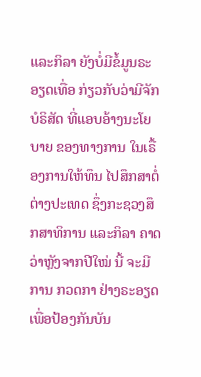ແລະກິລາ ຍັງບໍ່ມີຂໍ້ມູນຣະອຽດເທື່ອ ກ່ຽວກັບວ່າມີຈັກ ບໍຣິສັດ ທີ່ແອບອ້າງນະໂຍບາຍ ຂອງທາງການ ໃນເຣື້ອງການໃຫ້ທຶນ ໄປສຶກສາຕໍ່ຕ່າງປະເທດ ຊຶ່ງກະຊວງສຶກສາທິການ ແລະກິລາ ຄາດວ່າຫຼັງຈາກປີໃໝ່ ນີ້ ຈະມີການ ກວດກາ ຢ່າງຣະອຽດ ເພື່ອປ້ອງກັນບັນ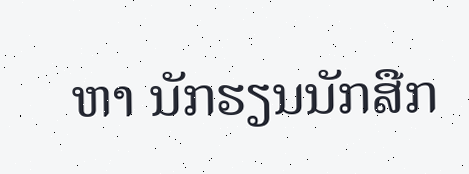ຫາ ນັກຮຽນນັກສືກ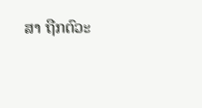ສາ ຖືກຕົວະ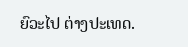ຍົວະໄປ ຕ່າງປະເທດ.